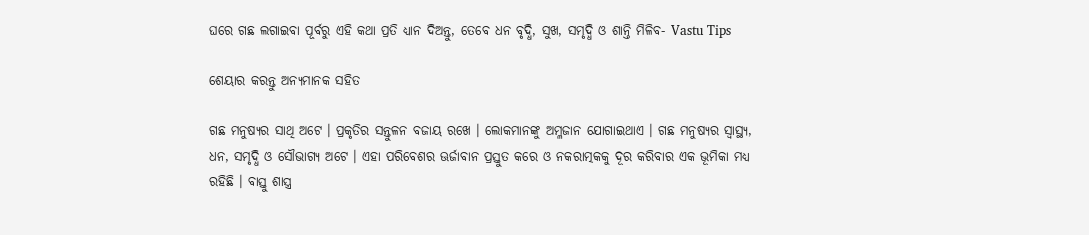ଘରେ ଗଛ ଲଗାଇବା ପୂର୍ବରୁ ଏହି କଥା ପ୍ରତି ଧ୍ୟାନ ଦିଅନ୍ତୁ, ତେବେ ଧନ ବୃଦ୍ଧି, ସୁଖ, ସମୃଦ୍ଧି ଓ ଶାନ୍ତି ମିଳିବ- Vastu Tips

ଶେୟାର କରନ୍ତୁ ଅନ୍ୟମାନକ ସହିତ

ଗଛ ମନୁଷ୍ୟର ସାଥି ଅଟେ । ପ୍ରକୃତିର ସନ୍ତୁଳନ ବଜାୟ ରଖେ । ଲୋକମାନଙ୍କୁ ଅମ୍ଳଜାନ ଯୋଗାଇଥାଏ । ଗଛ ମନୁଷ୍ୟର ସ୍ୱାସ୍ଥ୍ୟ, ଧନ, ସମୃଦ୍ଧି ଓ ସୌଭାଗ୍ୟ ଅଟେ । ଏହା ପରିବେଶର ଊର୍ଜାବାନ ପ୍ରସ୍ତୁତ କରେ ଓ ନକରାତ୍ମକକୁ ଦୂର କରିବାର ଏକ ଭୂମିକା ମଧ୍ୟ ରହିଛି । ବାସ୍ତୁ ଶାସ୍ତ୍ର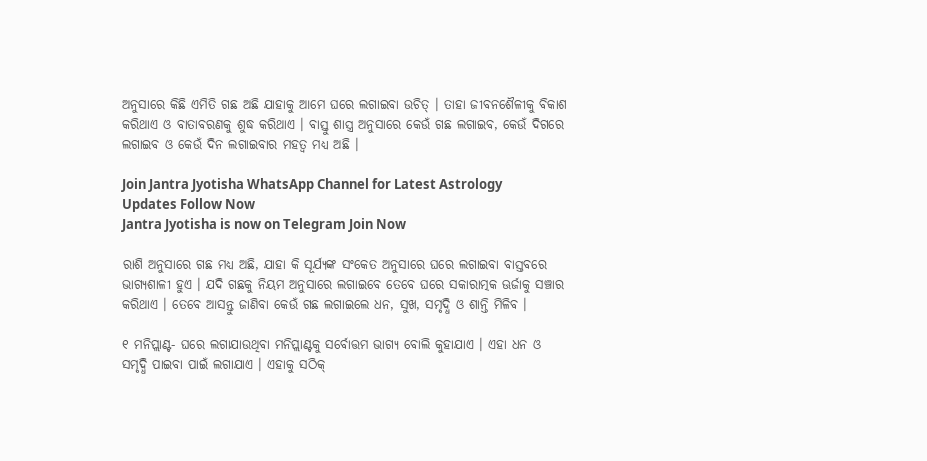ଅନୁସାରେ କିଛି ଏମିତି ଗଛ ଅଛି ଯାହାକୁ ଆମେ ଘରେ ଲଗାଇବା ଉଚିତ୍ । ତାହା ଜୀବନଶୈଳୀକୁ ବିକାଶ କରିଥାଏ ଓ ବାତାବରଣକୁ ଶୁଦ୍ଧ କରିଥାଏ । ବାସ୍ତୁ ଶାସ୍ତ୍ର ଅନୁସାରେ କେଉଁ ଗଛ ଲଗାଇବ, କେଉଁ ଦିଗରେ ଲଗାଇବ ଓ କେଉଁ ଦିନ ଲଗାଇବାର ମହତ୍ଵ ମଧ୍ୟ ଅଛି ।

Join Jantra Jyotisha WhatsApp Channel for Latest Astrology Updates Follow Now
Jantra Jyotisha is now on Telegram Join Now

ରାଶି ଅନୁସାରେ ଗଛ ମଧ୍ୟ ଅଛି, ଯାହା କି ସୂର୍ଯ୍ୟଙ୍କ ସଂକେତ ଅନୁସାରେ ଘରେ ଲଗାଇବା ବାସ୍ତବରେ ଭାଗ୍ୟଶାଳୀ ହୁଏ । ଯଦି ଗଛକୁ ନିୟମ ଅନୁସାରେ ଲଗାଇବେ ତେବେ ଘରେ ସକାରାତ୍ମକ ଊର୍ଜାକୁ ସଞ୍ଚାର କରିଥାଏ । ତେବେ ଆସନ୍ତୁ ଜାଣିବା କେଉଁ ଗଛ ଲଗାଇଲେ ଧନ, ସୁଖ, ସମୃଦ୍ଧି ଓ ଶାନ୍ତି ମିଳିବ ।

୧ ମନିପ୍ଲାଣ୍ଟ- ଘରେ ଲଗାଯାଉଥିବା ମନିପ୍ଲାଣ୍ଟକୁ ସର୍ବୋତ୍ତମ ଭାଗ୍ୟ ବୋଲି କୁହାଯାଏ । ଏହା ଧନ ଓ ସମୃଦ୍ଧି ପାଇବା ପାଇଁ ଲଗାଯାଏ । ଏହାକୁ ସଠିକ୍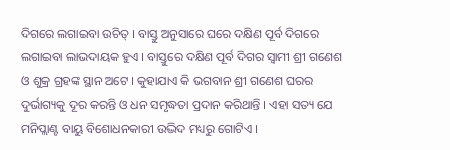ଦିଗରେ ଲଗାଇବା ଉଚିତ୍ । ବାସ୍ତୁ ଅନୁସାରେ ଘରେ ଦକ୍ଷିଣ ପୂର୍ବ ଦିଗରେ ଲଗାଇବା ଲାଭଦାୟକ ହୁଏ । ବାସ୍ତୁରେ ଦକ୍ଷିଣ ପୂର୍ବ ଦିଗର ସ୍ଵାମୀ ଶ୍ରୀ ଗଣେଶ ଓ ଶୁକ୍ର ଗ୍ରହଙ୍କ ସ୍ଥାନ ଅଟେ । କୁହାଯାଏ କି ଭଗବାନ ଶ୍ରୀ ଗଣେଶ ଘରର ଦୁର୍ଭାଗ୍ୟକୁ ଦୂର କରନ୍ତି ଓ ଧନ ସମୃଦ୍ଧତା ପ୍ରଦାନ କରିଥାନ୍ତି । ଏହା ସତ୍ୟ ଯେ ମନିପ୍ଲାଣ୍ଟ ବାୟୁ ବିଶୋଧନକାରୀ ଉଦ୍ଭିଦ ମଧ୍ୟରୁ ଗୋଟିଏ ।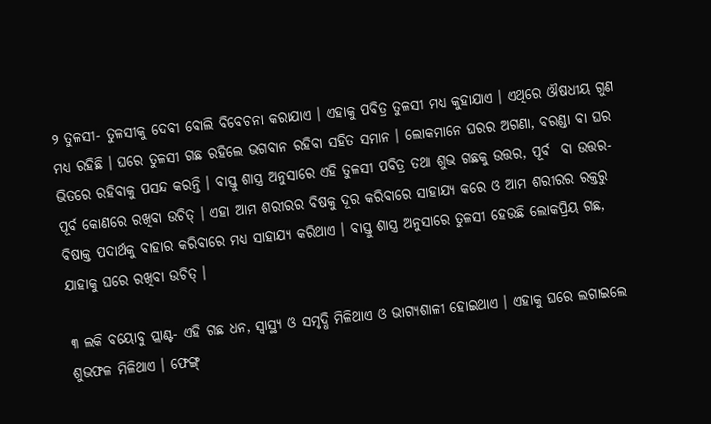୨ ତୁଳସୀ- ତୁଳସୀକୁ ଦେବୀ ବୋଲି ବିବେଚନା କରାଯାଏ । ଏହାକୁ ପବିତ୍ର ତୁଳସୀ ମଧ୍ୟ କୁହାଯାଏ । ଏଥିରେ ଔଷଧୀୟ ଗୁଣ ମଧ୍ୟ ରହିଛି । ଘରେ ତୁଳସୀ ଗଛ ରହିଲେ ଭଗବାନ ରହିବା ସହିତ ସମାନ । ଲୋକମାନେ ଘରର ଅଗଣା, ବରଣ୍ଡା ବା ଘର ଭିତରେ ରହିବାକୁ ପସନ୍ଦ କରନ୍ତି । ବାସ୍ତୁ ଶାସ୍ତ୍ର ଅନୁସାରେ ଏହି ତୁଳସୀ ପବିତ୍ର ତଥା ଶୁଭ ଗଛକୁ ଉତ୍ତର, ପୂର୍ବ  ବା ଉତ୍ତର-ପୂର୍ବ କୋଣରେ ରଖିବା ଉଚିତ୍ । ଏହା ଆମ ଶରୀରର ବିଷକୁ ଦୂର କରିବାରେ ସାହାଯ୍ୟ କରେ ଓ ଆମ ଶରୀରର ରକ୍ତରୁ ବିଷାକ୍ତ ପଦାର୍ଥକୁ ବାହାର କରିବାରେ ମଧ୍ୟ ସାହାଯ୍ୟ କରିଥାଏ । ବାସ୍ତୁ ଶାସ୍ତ୍ର ଅନୁସାରେ ତୁଳସୀ ହେଉଛି ଲୋକପ୍ରିୟ ଗଛ, ଯାହାକୁ ଘରେ ରଖିବା ଉଚିତ୍ ।

୩ ଲକି ବୟୋବୁ ପ୍ଲାଣ୍ଟ- ଏହି ଗଛ ଧନ, ସ୍ୱାସ୍ଥ୍ୟ ଓ ସମୃଦ୍ଧି ମିଳିଥାଏ ଓ ଭାଗ୍ୟଶାଳୀ ହୋଇଥାଏ । ଏହାକୁ ଘରେ ଲଗାଇଲେ ଶୁଭଫଳ ମିଳିଥାଏ । ଫେଙ୍ଗ୍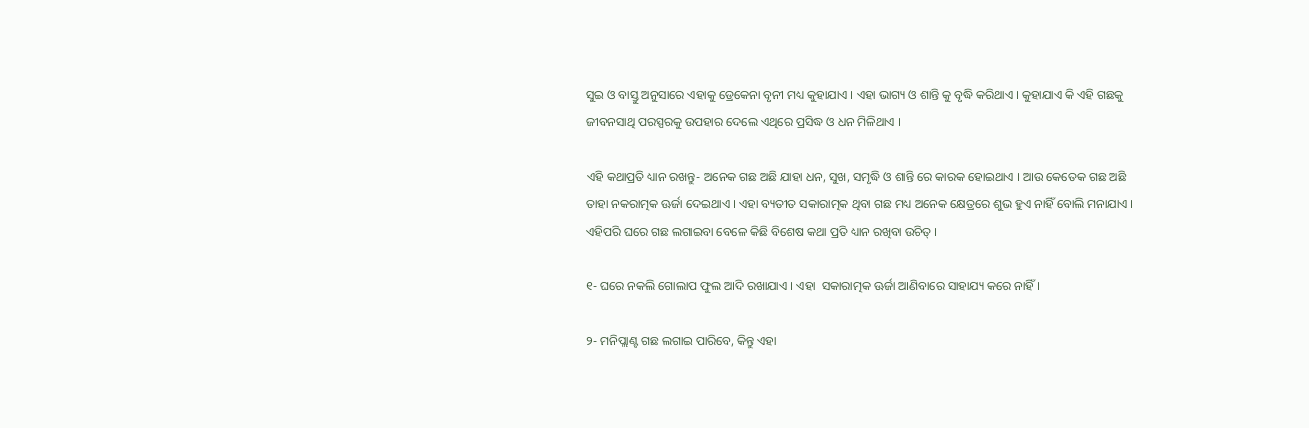ସୁଇ ଓ ବାସ୍ତୁ ଅନୁସାରେ ଏହାକୁ ଡ୍ରେକେନା ବୃନୀ ମଧ୍ୟ କୁହାଯାଏ । ଏହା ଭାଗ୍ୟ ଓ ଶାନ୍ତି କୁ ବୃଦ୍ଧି କରିଥାଏ । କୁହାଯାଏ କି ଏହି ଗଛକୁ ଜୀବନସାଥି ପରସ୍ପରକୁ ଉପହାର ଦେଲେ ଏଥିରେ ପ୍ରସିଦ୍ଧ ଓ ଧନ ମିଳିଥାଏ ।

ଏହି କଥାପ୍ରତି ଧ୍ୟାନ ରଖନ୍ତୁ- ଅନେକ ଗଛ ଅଛି ଯାହା ଧନ, ସୁଖ, ସମୃଦ୍ଧି ଓ ଶାନ୍ତି ରେ କାରକ ହୋଇଥାଏ । ଆଉ କେତେକ ଗଛ ଅଛି  ତାହା ନକରାତ୍ମକ ଊର୍ଜା ଦେଇଥାଏ । ଏହା ବ୍ୟତୀତ ସକାରାତ୍ମକ ଥିବା ଗଛ ମଧ୍ୟ ଅନେକ କ୍ଷେତ୍ରରେ ଶୁଭ ହୁଏ ନାହିଁ ବୋଲି ମନାଯାଏ । ଏହିପରି ଘରେ ଗଛ ଲଗାଇବା ବେଳେ କିଛି ବିଶେଷ କଥା ପ୍ରତି ଧ୍ୟାନ ରଖିବା ଉଚିତ୍ ।

୧- ଘରେ ନକଲି ଗୋଲାପ ଫୁଲ ଆଦି ରଖାଯାଏ । ଏହା  ସକାରାତ୍ମକ ଊର୍ଜା ଆଣିବାରେ ସାହାଯ୍ୟ କରେ ନାହିଁ ।

୨- ମନିପ୍ଲାଣ୍ଟ ଗଛ ଲଗାଇ ପାରିବେ, କିନ୍ତୁ ଏହା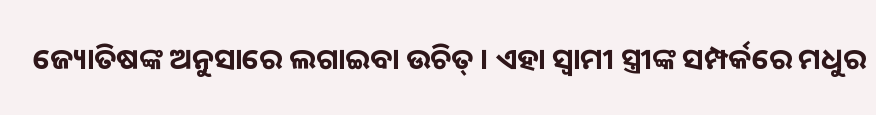ଜ୍ୟୋତିଷଙ୍କ ଅନୁସାରେ ଲଗାଇବା ଉଚିତ୍ । ଏହା ସ୍ଵାମୀ ସ୍ତ୍ରୀଙ୍କ ସମ୍ପର୍କରେ ମଧୁର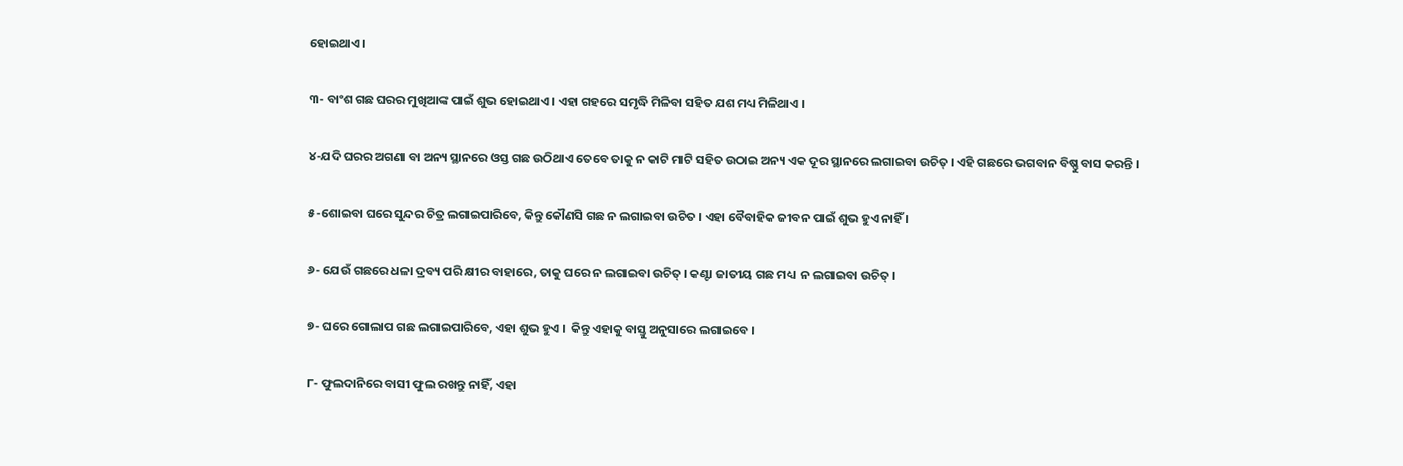ହୋଇଥାଏ ।

୩- ବାଂଶ ଗଛ ଘରର ମୁଖିଆଙ୍କ ପାଇଁ ଶୁଭ ହୋଇଥାଏ । ଏହା ଗହରେ ସମୃଦ୍ଧି ମିଳିବା ସହିତ ଯଶ ମଧ୍ୟ ମିଳିଥାଏ ।

୪-ଯଦି ଘରର ଅଗଣା ବା ଅନ୍ୟ ସ୍ଥାନରେ ଓସ୍ତ ଗଛ ଉଠିଥାଏ ତେବେ ତାକୁ ନ କାଟି ମାଟି ସହିତ ଉଠାଇ ଅନ୍ୟ ଏକ ଦୂର ସ୍ଥାନରେ ଲଗାଇବା ଉଚିତ୍ । ଏହି ଗଛରେ ଭଗବାନ ବିଷ୍ଣୁ ବାସ କରନ୍ତି ।

୫-ଶୋଇବା ଘରେ ସୁନ୍ଦର ଚିତ୍ର ଲଗାଇପାରିବେ, କିନ୍ତୁ କୌଣସି ଗଛ ନ ଲଗାଇବା ଉଚିତ । ଏହା ବୈବାହିକ ଜୀବନ ପାଇଁ ଶୁଭ ହୁଏ ନାହିଁ ।

୬- ଯେଉଁ ଗଛରେ ଧଳା ଦ୍ରବ୍ୟ ପରି କ୍ଷୀର ବାହାରେ, ତାକୁ ଘରେ ନ ଲଗାଇବା ଉଚିତ୍ । କଣ୍ଟା ଜାତୀୟ ଗଛ ମଧ୍ୟ  ନ ଲଗାଇବା ଉଚିତ୍ ।

୭- ଘରେ ଗୋଲାପ ଗଛ ଲଗାଇପାରିବେ, ଏହା ଶୁଭ ହୁଏ ।  କିନ୍ତୁ ଏହାକୁ ବାସ୍ତୁ ଅନୁସାରେ ଲଗାଇବେ ।

୮- ଫୁଲଦାନିରେ ବାସୀ ଫୁଲ ରଖନ୍ତୁ ନାହିଁ, ଏହା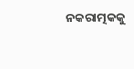ନକରାତ୍ମକକୁ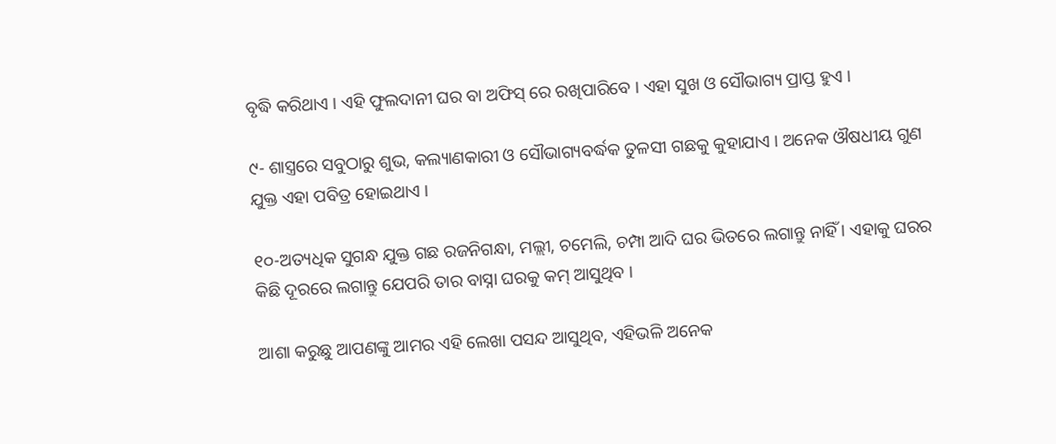ବୃଦ୍ଧି କରିଥାଏ । ଏହି ଫୁଲଦାନୀ ଘର ବା ଅଫିସ୍ ରେ ରଖିପାରିବେ । ଏହା ସୁଖ ଓ ସୌଭାଗ୍ୟ ପ୍ରାପ୍ତ ହୁଏ ।

୯- ଶାସ୍ତ୍ରରେ ସବୁଠାରୁ ଶୁଭ, କଲ୍ୟାଣକାରୀ ଓ ସୌଭାଗ୍ୟବର୍ଦ୍ଧକ ତୁଳସୀ ଗଛକୁ କୁହାଯାଏ । ଅନେକ ଔଷଧୀୟ ଗୁଣ ଯୁକ୍ତ ଏହା ପବିତ୍ର ହୋଇଥାଏ ।

୧୦-ଅତ୍ୟଧିକ ସୁଗନ୍ଧ ଯୁକ୍ତ ଗଛ ରଜନିଗନ୍ଧା, ମଲ୍ଲୀ, ଚମେଲି, ଚମ୍ପା ଆଦି ଘର ଭିତରେ ଲଗାନ୍ତୁ ନାହିଁ । ଏହାକୁ ଘରର କିଛି ଦୂରରେ ଲଗାନ୍ତୁ ଯେପରି ତାର ବାସ୍ନା ଘରକୁ କମ୍ ଆସୁଥିବ ।

ଆଶା କରୁଛୁ ଆପଣଙ୍କୁ ଆମର ଏହି ଲେଖା ପସନ୍ଦ ଆସୁଥିବ, ଏହିଭଳି ଅନେକ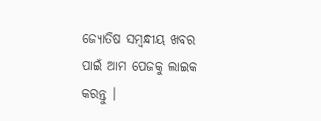ଜ୍ୟୋତିଷ ସମ୍ବନ୍ଧୀୟ ଖବର ପାଇଁ ଆମ ପେଜକୁ ଲାଇକ କରନ୍ତୁ ।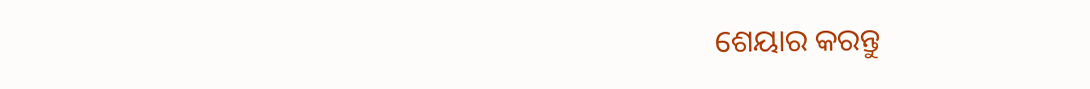ଶେୟାର କରନ୍ତୁ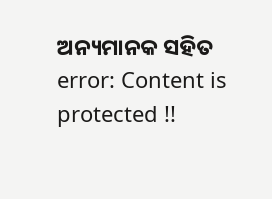ଅନ୍ୟମାନକ ସହିତ
error: Content is protected !!